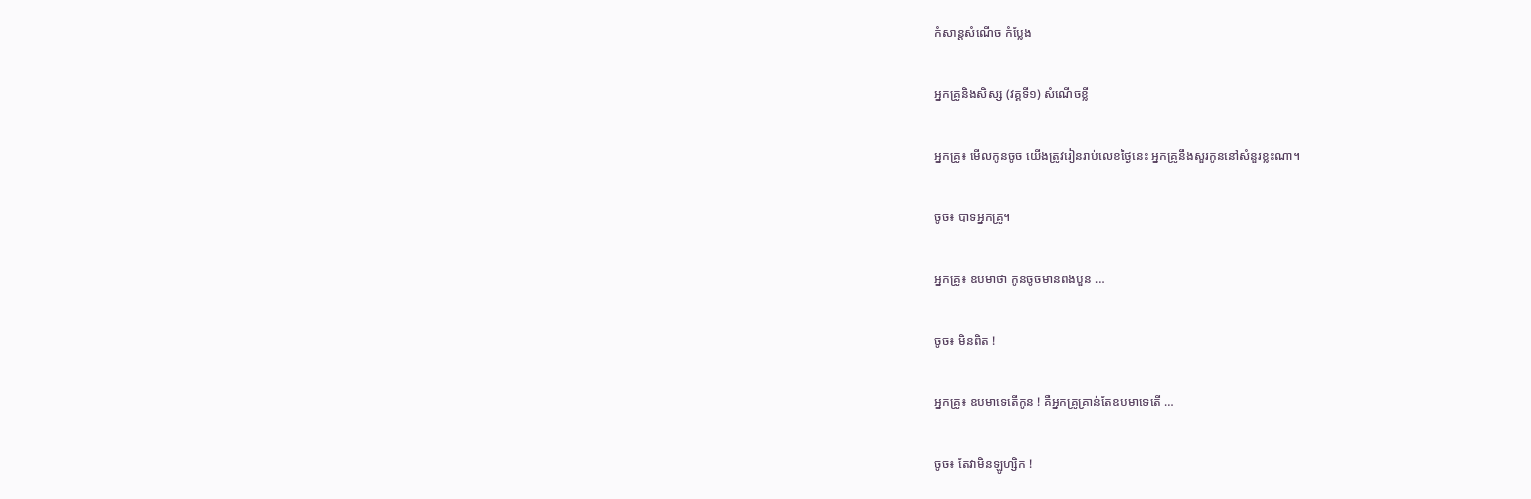កំសាន្ដសំណើច កំប្លែង

អ្នកគ្រូនិងសិស្ស (វគ្គទី១) សំណើចខ្លី

អ្នកគ្រូ៖ មើលកូនចូច យើងត្រូវរៀនរាប់លេខថ្ងៃនេះ អ្នកគ្រូនឹងសួរកូននៅសំនួរខ្លះណា។

ចូច៖ បាទអ្នកគ្រូ។

អ្នកគ្រូ៖ ឧបមាថា កូនចូចមានពងបួន …

ចូច៖ មិនពិត !

អ្នកគ្រូ៖ ឧបមាទេតើកូន ! គឺអ្នកគ្រូគ្រាន់តែឧបមាទេតើ …

ចូច៖ តែវាមិនឡូហ្សិក !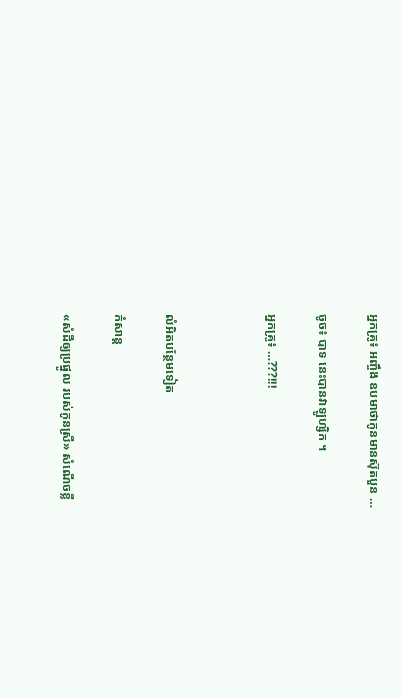អ្នកគ្រូ៖ អញ្ចឹង ឧបមាថាកូនមានស៊ុតបួន …

ចូច៖ បាទ នេះបានវាឡូហ្សិក ។

អ្នកគ្រូ៖ …???!!!



លំអិតបន្ថែមទៀត

កំសាន្ដ

«សំដីឲ្យប្រផ្នូល របស់កូនស្រី» សំណើចខ្លី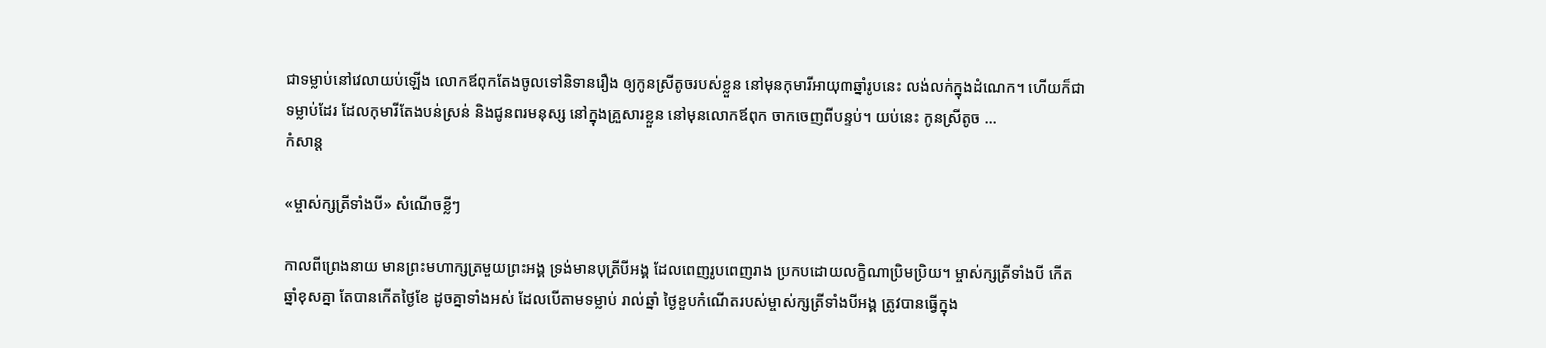ជាទម្លាប់នៅវេលាយប់ឡើង លោកឪពុកតែងចូលទៅនិទានរឿង ឲ្យកូនស្រីតូចរបស់ខ្លួន នៅមុនកុមារីអាយុ៣ឆ្នាំរូបនេះ លង់លក់ក្នុងដំណេក។ ហើយក៏ជាទម្លាប់ដែរ ដែលកុមារីតែងបន់ស្រន់ និងជូនពរមនុស្ស នៅក្នុងគ្រួសារខ្លួន នៅមុនលោកឪពុក ចាកចេញពីបន្ទប់។ យប់នេះ កូនស្រីតូច ...
កំសាន្ដ

«ម្ចាស់ក្សត្រីទាំងបី» សំណើចខ្លីៗ

កាលពីព្រេងនាយ មានព្រះមហាក្សត្រមួយព្រះអង្គ ទ្រង់មានបុត្រីបីអង្គ ដែលពេញរូបពេញរាង ប្រកបដោយលក្ខិណាប្រិមប្រិយ។ ម្ចាស់ក្សត្រីទាំងបី កើតឆ្នាំខុសគ្នា តែបានកើតថ្ងៃខែ ដូចគ្នាទាំងអស់ ដែលបើតាមទម្លាប់ រាល់ឆ្នាំ ថ្ងៃខួបកំណើតរបស់ម្ចាស់ក្សត្រីទាំងបីអង្គ ត្រូវបានធ្វើក្នុង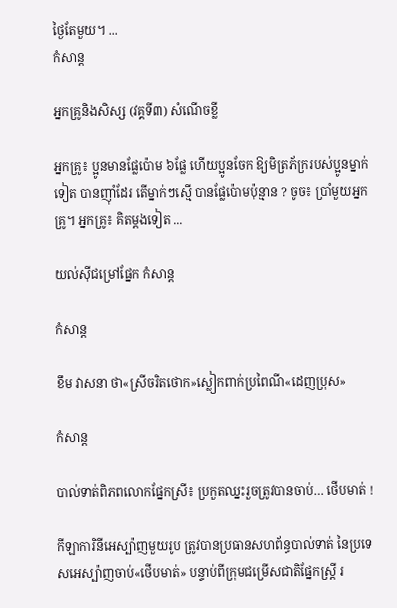ថ្ងៃតែមួយ។ ...
កំសាន្ដ

អ្នកគ្រូនិងសិស្ស (វគ្គទី៣) សំណើចខ្លី

អ្នកគ្រូ៖ ប្អូនមានផ្លែប៉ោម ៦ផ្លែ ហើយប្អូនចែក ឱ្យមិត្រភ័ក្ររបស់ប្អូនម្នាក់ទៀត បានញ៉ាំដែរ តើម្នាក់ៗស្មើ បានផ្លែប៉ោមប៉ុន្មាន ? ចូច៖ ប្រាំមួយអ្នកគ្រូ។ អ្នកគ្រូ៖ គិតម្ដងទៀត ...

យល់ស៊ីជម្រៅផ្នែក កំសាន្ដ

កំសាន្ដ

ខឹម វាសនា ថា«ស្រីចរិតថោក»ស្លៀកពាក់ប្រពៃណី«ដេញប្រុស»

កំសាន្ដ

បាល់ទាត់ពិភពលោកផ្នែកស្រី៖ ប្រកួតឈ្នះរួចត្រូវបានចាប់… ថើបមាត់ !

កីឡាការិនីអេស្ប៉ាញមួយរូប ត្រូវបានប្រធានសហព័ន្ធបាល់ទាត់ នៃប្រទេសអេស្ប៉ាញចាប់«ថើបមាត់» បន្ទាប់ពីក្រុមជម្រើសជាតិផ្នែកស្ត្រី រ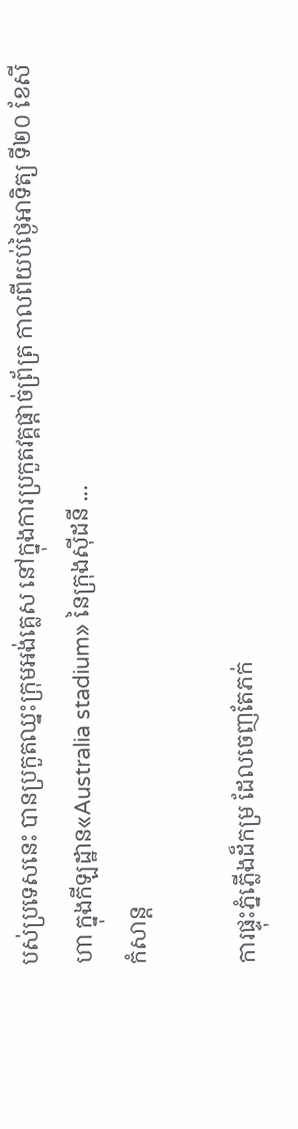បស់ប្រទេសនេះ បានប្រកួតឈ្នះក្រុមអង់គ្លេស នៅក្នុងការប្រកួតវគ្គផ្ដាច់ព្រ័ត្រ កាលពីយប់ថ្ងៃអាទិត្យ ទី២០ ខែសីហា ក្នុងកីឡដ្ឋាន«Australia stadium» នៃក្រុងស៊ីដនី ...
កំសាន្ដ

ការផ្ទុះភ្នំភ្លើងដ៏កម្រ ដែលចេញតែភក់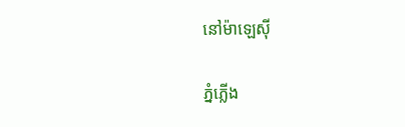នៅម៉ាឡេស៊ី

ភ្នំភ្លើង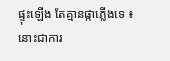ផ្ទុះឡើង តែគ្មានផ្កាភ្លើងទេ ៖ នោះជាការ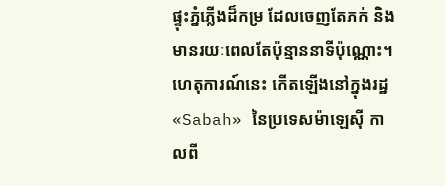ផ្ទុះភ្នំភ្លើងដ៏កម្រ ដែលចេញតែភក់ និងមានរយៈពេលតែប៉ុន្មាននាទីប៉ុណ្ណោះ។ ហេតុការណ៍នេះ កើតឡើងនៅក្នុងរដ្ឋ«Sabah» នៃប្រទេសម៉ាឡេស៊ី កាលពី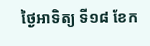ថ្ងៃអាទិត្យ ទី១៨ ខែក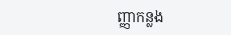ញ្ញាកន្លង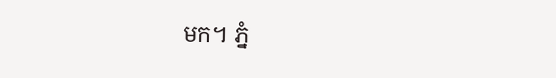មក។ ភ្នំ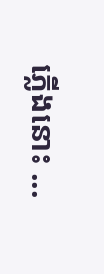ភ្លើងនោះ ...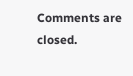Comments are closed.